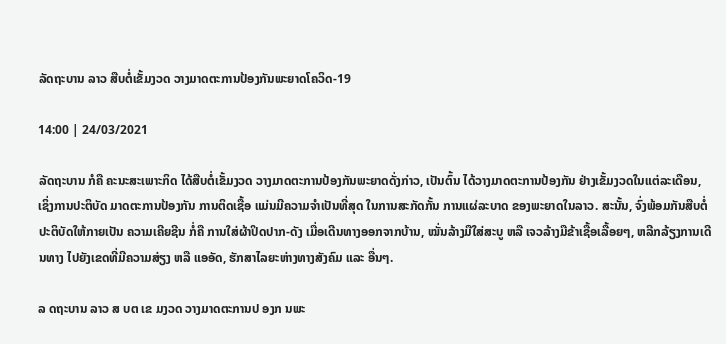ລັດຖະບານ ລາວ ສືບຕໍ່ເຂັ້ມງວດ ວາງມາດຕະການປ້ອງກັນພະຍາດໂຄວິດ-19

14:00 | 24/03/2021

ລັດຖະບານ ກໍຄື ຄະນະສະເພາະກິດ ໄດ້ສືບຕໍ່ເຂັ້ມງວດ ວາງມາດຕະການປ້ອງກັນພະຍາດດັ່ງກ່າວ, ເປັນຕົ້ນ ໄດ້ວາງມາດຕະການປ້ອງກັນ ຢ່າງເຂັ້ມງວດໃນແຕ່ລະເດືອນ, ເຊິ່ງການປະຕິບັດ ມາດຕະການປ້ອງກັນ ການຕິດເຊື້ອ ແມ່ນມີຄວາມຈຳເປັນທີ່ສຸດ ໃນການສະກັດກັ້ນ ການແຜ່ລະບາດ ຂອງພະຍາດໃນລາວ. ສະນັ້ນ, ຈົ່ງພ້ອມກັນສືບຕໍ່ ປະຕິບັດໃຫ້ກາຍເປັນ ຄວາມເຄີຍຊີນ ກໍ່ຄື ການໃສ່ຜ້າປິດປາກ-ດັງ ເມື່ອເດີນທາງອອກຈາກບ້ານ, ໝັ່ນລ້າງມືໃສ່ສະບູ ຫລື ເຈວລ້າງມືຂ້າເຊື້ອເລື້ອຍໆ, ຫລີກລ້ຽງການເດີນທາງ ໄປຍັງເຂດທີ່ມີຄວາມສ່ຽງ ຫລື ແອອັດ, ຮັກສາໄລຍະຫ່າງທາງສັງຄົມ ແລະ ອື່ນໆ.

ລ ດຖະບານ ລາວ ສ ບຕ ເຂ ມງວດ ວາງມາດຕະການປ ອງກ ນພະ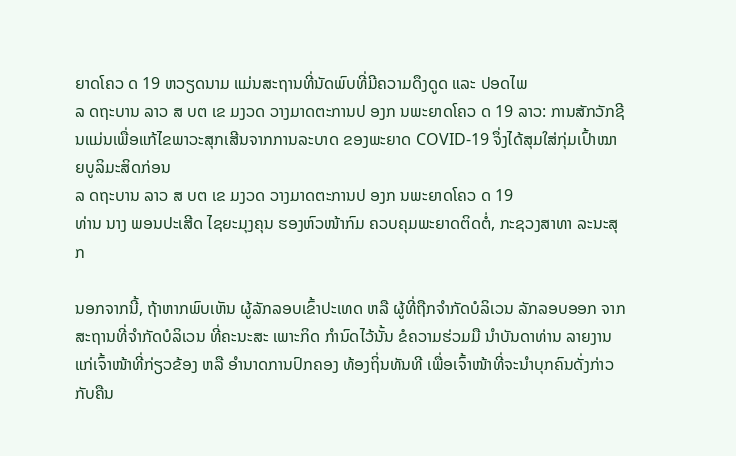ຍາດໂຄວ ດ 19 ຫວຽດນາມ ແມ່ນສະຖານທີ່ນັດພົບທີ່ມີຄວາມດຶງດູດ ແລະ ປອດໄພ
ລ ດຖະບານ ລາວ ສ ບຕ ເຂ ມງວດ ວາງມາດຕະການປ ອງກ ນພະຍາດໂຄວ ດ 19 ລາວ: ການສັກວັກຊີນແມ່ນເພື່ອແກ້ໄຂພາວະສຸກເສີນຈາກການລະບາດ ຂອງພະຍາດ COVID-19 ຈຶ່ງໄດ້ສຸມໃສ່ກຸ່ມເປົ້າໝາຍບູລິມະສິດກ່ອນ
ລ ດຖະບານ ລາວ ສ ບຕ ເຂ ມງວດ ວາງມາດຕະການປ ອງກ ນພະຍາດໂຄວ ດ 19
ທ່ານ ນາງ ພອນປະເສີດ ໄຊຍະມຸງຄຸນ ຮອງຫົວໜ້າກົມ ຄວບຄຸມພະຍາດຕິດຕໍ່, ກະຊວງສາທາ ລະນະສຸກ

ນອກຈາກນີ້, ຖ້າຫາກພົບເຫັນ ຜູ້ລັກລອບເຂົ້າປະເທດ ຫລື ຜູ້ທີ່ຖືກຈຳກັດບໍລິເວນ ລັກລອບອອກ ຈາກສະຖານທີ່ຈຳກັດບໍລິເວນ ທີ່ຄະນະສະ ເພາະກິດ ກຳນົດໄວ້ນັ້ນ ຂໍຄວາມຮ່ວມມື ນຳບັນດາທ່ານ ລາຍງານແກ່ເຈົ້າໜ້າທີ່ກ່ຽວຂ້ອງ ຫລື ອຳນາດການປົກຄອງ ທ້ອງຖິ່ນທັນທີ ເພື່ອເຈົ້າໜ້າທີ່ຈະນຳບຸກຄົນດັ່ງກ່າວ ກັບຄືນ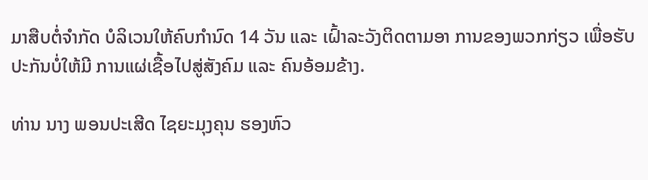ມາສືບຕໍ່ຈຳກັດ ບໍລິເວນໃຫ້ຄົບກຳນົດ 14 ວັນ ແລະ ເຝົ້າລະວັງຕິດຕາມອາ ການຂອງພວກກ່ຽວ ເພື່ອຮັບປະກັນບໍ່ໃຫ້ມີ ການແຜ່ເຊື້ອໄປສູ່ສັງຄົມ ແລະ ຄົນອ້ອມຂ້າງ.

ທ່ານ ນາງ ພອນປະເສີດ ໄຊຍະມຸງຄຸນ ຮອງຫົວ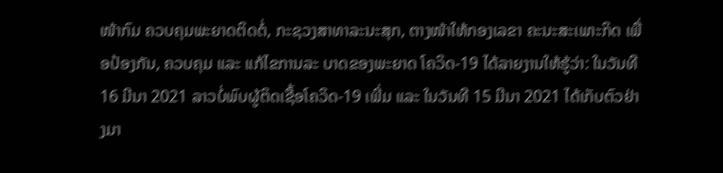ໜ້າກົມ ຄວບຄຸມພະຍາດຕິດຕໍ່, ກະຊວງສາທາລະນະສຸກ, ຕາງໜ້າໃຫ້ກອງເລຂາ ຄະນະສະເພາະກິດ ເພື່ອປ້ອງກັນ, ຄວບຄຸມ ແລະ ແກ້ໄຂການລະ ບາດຂອງພະຍາດ ໂຄວິດ-19 ໄດ້ລາຍງານໃຫ້ຮູ້ວ່າ: ໃນວັນທີ 16 ມີນາ 2021 ລາວບໍ່ພົບຜູ້ຕິດເຊື້ອໂຄວິດ-19 ເພີ່ມ ແລະ ໃນວັນທີ 15 ມີນາ 2021 ໄດ້ເກັບຕົວຢ່າງມາ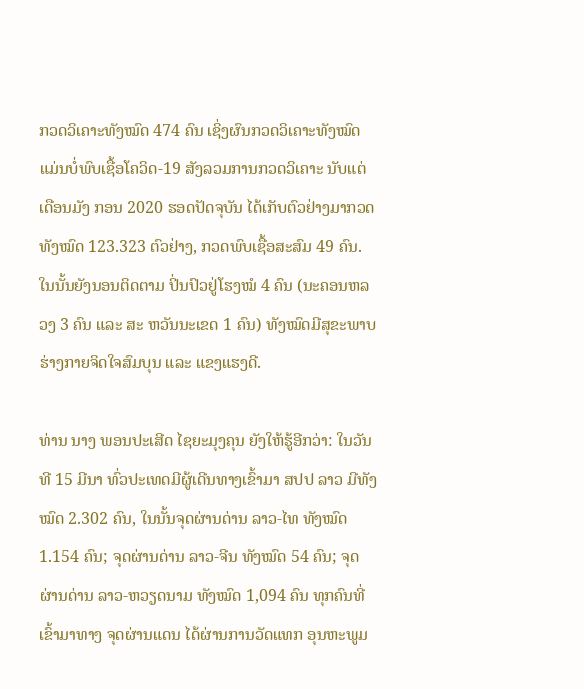ກວດວິເຄາະທັງໝົດ 474 ຄົນ ເຊິ່ງຜົນກວດວິເຄາະທັງໝົດ ແມ່ນບໍ່ພົບເຊື້ອໂຄວິດ-19 ສັງລວມການກວດວິເຄາະ ນັບແຕ່ເດືອນມັງ ກອນ 2020 ຮອດປັດຈຸບັນ ໄດ້ເກັບຕົວຢ່າງມາກວດທັງໝົດ 123.323 ຕົວຢ່າງ, ກວດພົບເຊື້ອສະສົມ 49 ຄົນ. ໃນນັ້ນຍັງນອນຕິດຕາມ ປິ່ນປົວຢູ່ໂຮງໝໍ 4 ຄົນ (ນະຄອນຫລວງ 3 ຄົນ ແລະ ສະ ຫວັນນະເຂດ 1 ຄົນ) ທັງໝົດມີສຸຂະພາບ ຮ່າງກາຍຈິດໃຈສົມບຸນ ແລະ ແຂງແຮງດີ.

ທ່ານ ນາງ ພອນປະເສີດ ໄຊຍະມຸງຄຸນ ຍັງໃຫ້ຮູ້ອີກວ່າ: ໃນວັນທີ 15 ມີນາ ທົ່ວປະເທດມີຜູ້ເດີນທາງເຂົ້າມາ ສປປ ລາວ ມີທັງໝົດ 2.302 ຄົນ, ໃນນັ້ນຈຸດຜ່ານດ່ານ ລາວ-ໄທ ທັງໝົດ 1.154 ຄົນ; ຈຸດຜ່ານດ່ານ ລາວ-ຈີນ ທັງໝົດ 54 ຄົນ; ຈຸດຜ່ານດ່ານ ລາວ-ຫວຽດນາມ ທັງໝົດ 1,094 ຄົນ ທຸກຄົນທີ່ເຂົ້າມາທາງ ຈຸດຜ່ານແດນ ໄດ້ຜ່ານການວັດແທກ ອຸນຫະພູມ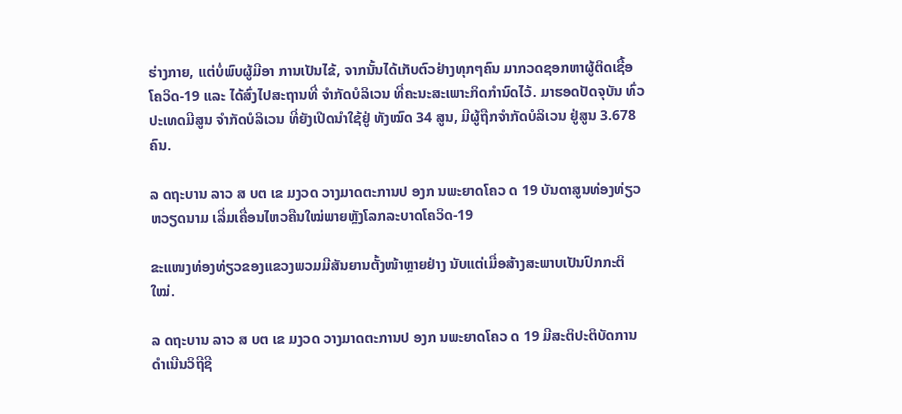ຮ່າງກາຍ, ແຕ່ບໍ່ພົບຜູ້ມີອາ ການເປັນໄຂ້, ຈາກນັ້ນໄດ້ເກັບຕົວຢ່າງທຸກໆຄົນ ມາກວດຊອກຫາຜູ້ຕິດເຊື້ອໂຄວິດ-19 ແລະ ໄດ້ສົ່ງໄປສະຖານທີ່ ຈຳກັດບໍລິເວນ ທີ່ຄະນະສະເພາະກິດກຳນົດໄວ້. ມາຮອດປັດຈຸບັນ ທົ່ວປະເທດມີສູນ ຈໍາກັດບໍລິເວນ ທີ່ຍັງເປີດນຳໃຊ້ຢູ່ ທັງໝົດ 34 ສູນ, ມີຜູ້ຖືກຈຳກັດບໍລິເວນ ຢູ່ສູນ 3.678 ຄົນ.

ລ ດຖະບານ ລາວ ສ ບຕ ເຂ ມງວດ ວາງມາດຕະການປ ອງກ ນພະຍາດໂຄວ ດ 19 ບັນດາສູນທ່ອງທ່ຽວຫວຽດນາມ ເລີ່ມເຄື່ອນໄຫວຄືນໃໝ່ພາຍຫຼັງໂລກລະບາດໂຄວິດ-19

ຂະແໜງທ່ອງທ່ຽວຂອງແຂວງພວມມີສັນຍານຕັ້ງໜ້າຫຼາຍຢ່າງ ນັບແຕ່ເມື່ອສ້າງສະພາບເປັນປົກກະຕິໃໝ່.

ລ ດຖະບານ ລາວ ສ ບຕ ເຂ ມງວດ ວາງມາດຕະການປ ອງກ ນພະຍາດໂຄວ ດ 19 ມີສະຕິປະຕິບັດການດໍາເນີນວິຖີຊີ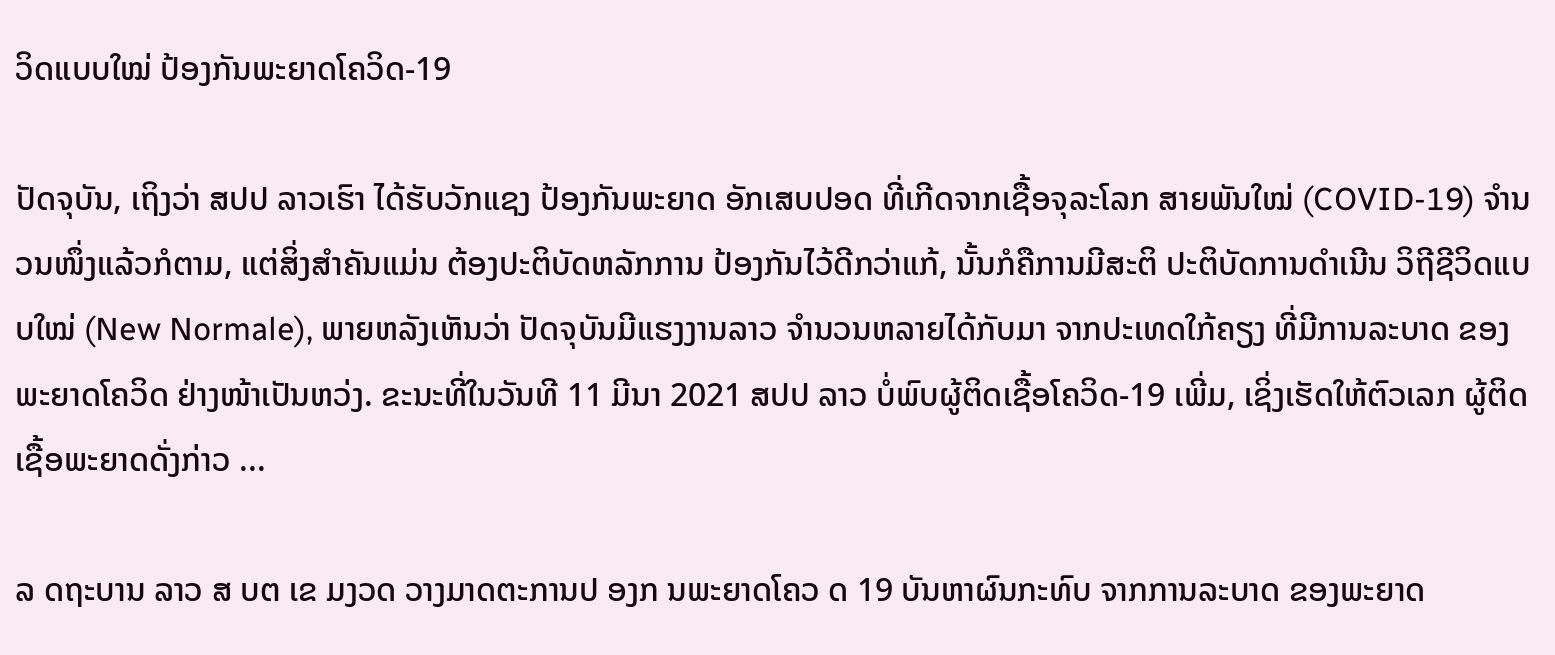ວິດແບບໃໝ່ ປ້ອງກັນພະຍາດໂຄວິດ-19

ປັດຈຸບັນ, ເຖິງວ່າ ສປປ ລາວເຮົາ ໄດ້ຮັບວັກແຊງ ປ້ອງກັນພະຍາດ ອັກເສບປອດ ທີ່ເກີດຈາກເຊື້ອຈຸລະໂລກ ສາຍພັນໃໝ່ (COVID-19) ຈໍານວນໜຶ່ງແລ້ວກໍຕາມ, ແຕ່ສິ່ງສໍາຄັນແມ່ນ ຕ້ອງປະຕິບັດຫລັກການ ປ້ອງກັນໄວ້ດີກວ່າແກ້, ນັ້ນກໍຄືການມີສະຕິ ປະຕິບັດການດໍາເນີນ ວິຖີຊີວິດແບບໃໝ່ (New Normale), ພາຍຫລັງເຫັນວ່າ ປັດຈຸບັນມີແຮງງານລາວ ຈໍານວນຫລາຍໄດ້ກັບມາ ຈາກປະເທດໃກ້ຄຽງ ທີ່ມີການລະບາດ ຂອງພະຍາດໂຄວິດ ຢ່າງໜ້າເປັນຫວ່ງ. ຂະນະທີ່ໃນວັນທີ 11 ມີນາ 2021 ສປປ ລາວ ບໍ່ພົບຜູ້ຕິດເຊື້ອໂຄວິດ-19 ເພີ່ມ, ເຊິ່ງເຮັດໃຫ້ຕົວເລກ ຜູ້ຕິດເຊື້ອພະຍາດດັ່ງກ່າວ ...

ລ ດຖະບານ ລາວ ສ ບຕ ເຂ ມງວດ ວາງມາດຕະການປ ອງກ ນພະຍາດໂຄວ ດ 19 ບັນຫາຜົນກະທົບ ຈາກການລະບາດ ຂອງພະຍາດ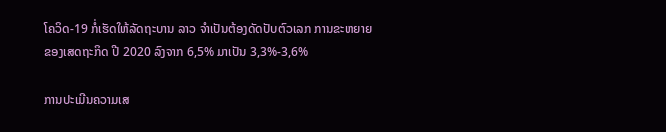ໂຄວິດ-19 ກໍ່ເຮັດໃຫ້ລັດຖະບານ ລາວ ຈໍາເປັນຕ້ອງດັດປັບຕົວເລກ ການຂະຫຍາຍ ຂອງເສດຖະກິດ ປີ 2020 ລົງຈາກ 6,5% ມາເປັນ 3,3%-3,6%

ການປະເມີນຄວາມເສ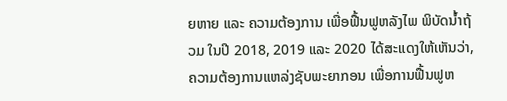ຍຫາຍ ແລະ ຄວາມຕ້ອງການ ເພື່ອຟື້ນຟູຫລັງໄພ ພິບັດນໍ້າຖ້ວມ ໃນປີ 2018, 2019 ແລະ 2020 ໄດ້ສະແດງໃຫ້ເຫັນວ່າ, ຄວາມຕ້ອງການແຫລ່ງຊັບພະຍາກອນ ເພື່ອການຟື້ນຟູຫ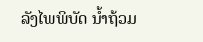ລັງໄພພິບັດ ນໍ້າຖ້ວມ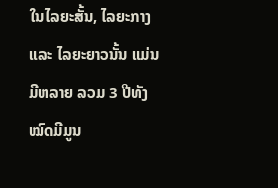ໃນໄລຍະສັ້ນ, ໄລຍະກາງ ແລະ ໄລຍະຍາວນັ້ນ ແມ່ນມີຫລາຍ ລວມ 3 ປີທັງໝົດມີມູນ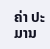ຄ່າ ປະມານ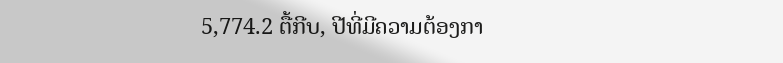5,774.2 ຕື້ກີບ, ປີທີ່ມີຄວາມຕ້ອງກາ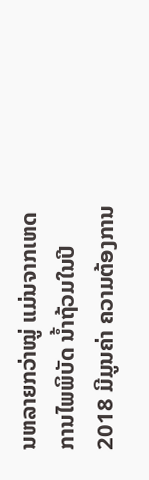ນຫລາຍກວ່າໝູ່ ແມ່ນຈາກເຫດການໄພພິບັດ ນໍ້າຖ້ວມໃນປີ 2018 ມີມູນຄ່າ ຄວາມຕ້ອງການ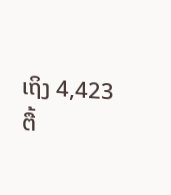ເຖິງ 4,423 ຕື້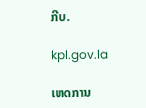ກີບ.

kpl.gov.la

ເຫດການ